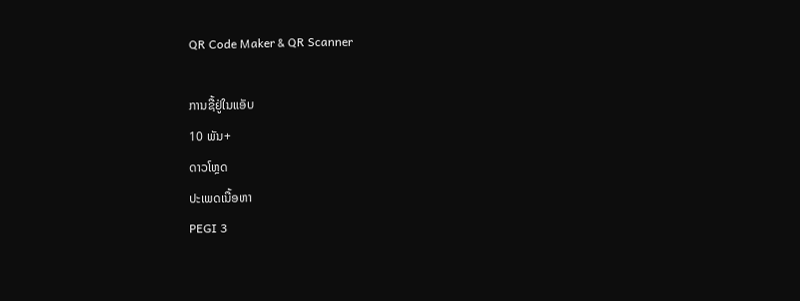QR Code Maker & QR Scanner

ການຊື້ຢູ່ໃນແອັບ
10 ພັນ+
ດາວໂຫຼດ
ປະເພດເນື້ອຫາ
PEGI 3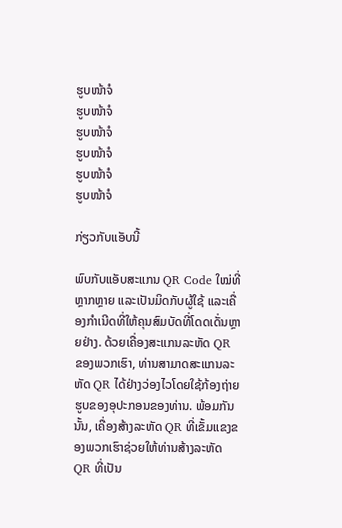ຮູບໜ້າຈໍ
ຮູບໜ້າຈໍ
ຮູບໜ້າຈໍ
ຮູບໜ້າຈໍ
ຮູບໜ້າຈໍ
ຮູບໜ້າຈໍ

ກ່ຽວກັບແອັບນີ້

ພົບກັບແອັບສະແກນ QR Code ໃໝ່ທີ່ຫຼາກຫຼາຍ ແລະເປັນມິດກັບຜູ້ໃຊ້ ແລະເຄື່ອງກຳເນີດທີ່ໃຫ້ຄຸນສົມບັດທີ່ໂດດເດັ່ນຫຼາຍຢ່າງ. ດ້ວຍເຄື່ອງສະແກນລະຫັດ QR ຂອງພວກເຮົາ, ທ່ານສາມາດສະແກນລະຫັດ QR ໄດ້ຢ່າງວ່ອງໄວໂດຍໃຊ້ກ້ອງຖ່າຍຮູບຂອງອຸປະກອນຂອງທ່ານ. ພ້ອມກັນນັ້ນ, ເຄື່ອງສ້າງລະຫັດ QR ທີ່ເຂັ້ມແຂງຂອງພວກເຮົາຊ່ວຍໃຫ້ທ່ານສ້າງລະຫັດ QR ທີ່ເປັນ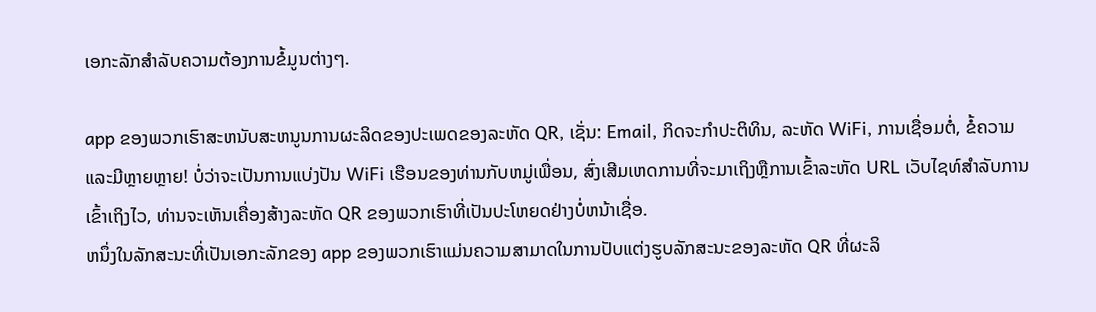ເອກະລັກສໍາລັບຄວາມຕ້ອງການຂໍ້ມູນຕ່າງໆ.

app ຂອງພວກເຮົາສະຫນັບສະຫນູນການຜະລິດຂອງປະເພດຂອງລະຫັດ QR, ເຊັ່ນ: Email, ກິດຈະກໍາປະຕິທິນ, ລະຫັດ WiFi, ການເຊື່ອມຕໍ່, ຂໍ້ຄວາມແລະມີຫຼາຍຫຼາຍ! ບໍ່ວ່າຈະເປັນການແບ່ງປັນ WiFi ເຮືອນຂອງທ່ານກັບຫມູ່ເພື່ອນ, ສົ່ງເສີມເຫດການທີ່ຈະມາເຖິງຫຼືການເຂົ້າລະຫັດ URL ເວັບໄຊທ໌ສໍາລັບການເຂົ້າເຖິງໄວ, ທ່ານຈະເຫັນເຄື່ອງສ້າງລະຫັດ QR ຂອງພວກເຮົາທີ່ເປັນປະໂຫຍດຢ່າງບໍ່ຫນ້າເຊື່ອ.
ຫນຶ່ງໃນລັກສະນະທີ່ເປັນເອກະລັກຂອງ app ຂອງພວກເຮົາແມ່ນຄວາມສາມາດໃນການປັບແຕ່ງຮູບລັກສະນະຂອງລະຫັດ QR ທີ່ຜະລິ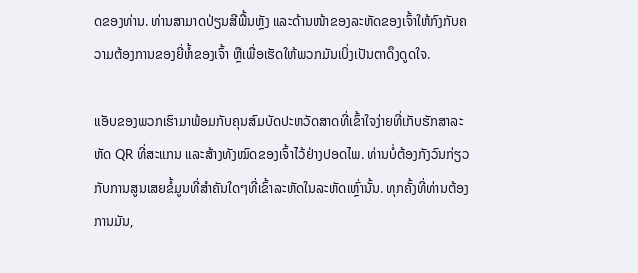ດຂອງທ່ານ. ທ່ານສາມາດປ່ຽນສີພື້ນຫຼັງ ແລະດ້ານໜ້າຂອງລະຫັດຂອງເຈົ້າໃຫ້ກົງກັບຄວາມຕ້ອງການຂອງຍີ່ຫໍ້ຂອງເຈົ້າ ຫຼືເພື່ອເຮັດໃຫ້ພວກມັນເບິ່ງເປັນຕາດຶງດູດໃຈ.

ແອັບຂອງພວກເຮົາມາພ້ອມກັບຄຸນສົມບັດປະຫວັດສາດທີ່ເຂົ້າໃຈງ່າຍທີ່ເກັບຮັກສາລະຫັດ QR ທີ່ສະແກນ ແລະສ້າງທັງໝົດຂອງເຈົ້າໄວ້ຢ່າງປອດໄພ. ທ່ານບໍ່ຕ້ອງກັງວົນກ່ຽວກັບການສູນເສຍຂໍ້ມູນທີ່ສໍາຄັນໃດໆທີ່ເຂົ້າລະຫັດໃນລະຫັດເຫຼົ່ານັ້ນ. ທຸກຄັ້ງທີ່ທ່ານຕ້ອງການມັນ,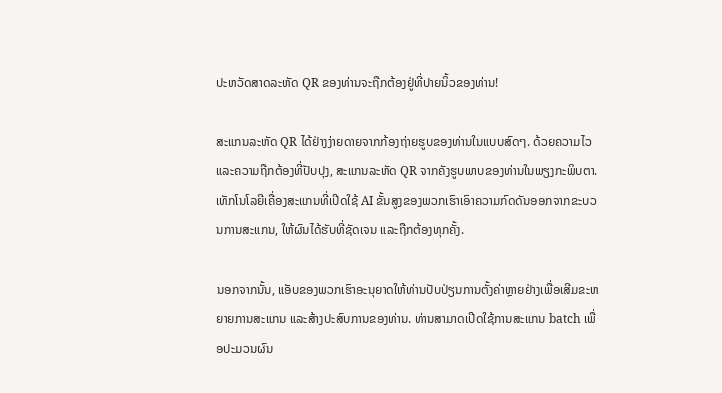ປະຫວັດສາດລະຫັດ QR ຂອງທ່ານຈະຖືກຕ້ອງຢູ່ທີ່ປາຍນິ້ວຂອງທ່ານ!

ສະແກນລະຫັດ QR ໄດ້ຢ່າງງ່າຍດາຍຈາກກ້ອງຖ່າຍຮູບຂອງທ່ານໃນແບບສົດໆ. ດ້ວຍຄວາມໄວແລະຄວາມຖືກຕ້ອງທີ່ປັບປຸງ, ສະແກນລະຫັດ QR ຈາກຄັງຮູບພາບຂອງທ່ານໃນພຽງກະພິບຕາ. ເທັກໂນໂລຍີເຄື່ອງສະແກນທີ່ເປີດໃຊ້ AI ຂັ້ນສູງຂອງພວກເຮົາເອົາຄວາມກົດດັນອອກຈາກຂະບວນການສະແກນ, ໃຫ້ຜົນໄດ້ຮັບທີ່ຊັດເຈນ ແລະຖືກຕ້ອງທຸກຄັ້ງ.

ນອກຈາກນັ້ນ, ແອັບຂອງພວກເຮົາອະນຸຍາດໃຫ້ທ່ານປັບປ່ຽນການຕັ້ງຄ່າຫຼາຍຢ່າງເພື່ອເສີມຂະຫຍາຍການສະແກນ ແລະສ້າງປະສົບການຂອງທ່ານ. ທ່ານສາມາດເປີດໃຊ້ການສະແກນ batch ເພື່ອປະມວນຜົນ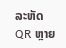ລະຫັດ QR ຫຼາຍ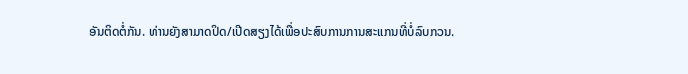ອັນຕິດຕໍ່ກັນ. ທ່ານຍັງສາມາດປິດ/ເປີດສຽງໄດ້ເພື່ອປະສົບການການສະແກນທີ່ບໍ່ລົບກວນ.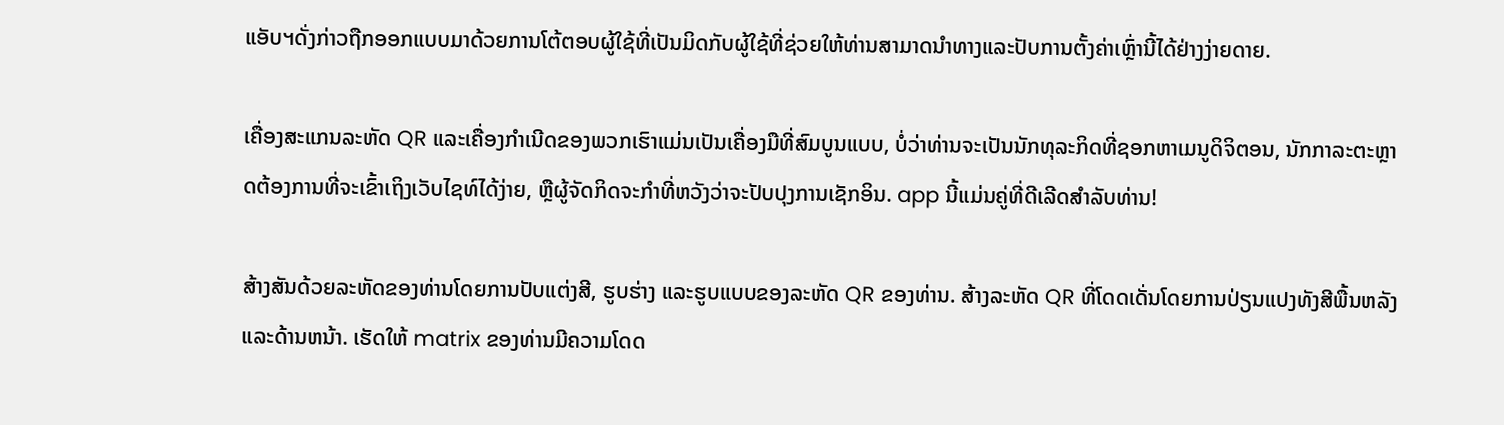ແອັບຯດັ່ງກ່າວຖືກອອກແບບມາດ້ວຍການໂຕ້ຕອບຜູ້ໃຊ້ທີ່ເປັນມິດກັບຜູ້ໃຊ້ທີ່ຊ່ວຍໃຫ້ທ່ານສາມາດນໍາທາງແລະປັບການຕັ້ງຄ່າເຫຼົ່ານີ້ໄດ້ຢ່າງງ່າຍດາຍ.

ເຄື່ອງສະແກນລະຫັດ QR ແລະເຄື່ອງກໍາເນີດຂອງພວກເຮົາແມ່ນເປັນເຄື່ອງມືທີ່ສົມບູນແບບ, ບໍ່ວ່າທ່ານຈະເປັນນັກທຸລະກິດທີ່ຊອກຫາເມນູດິຈິຕອນ, ນັກກາລະຕະຫຼາດຕ້ອງການທີ່ຈະເຂົ້າເຖິງເວັບໄຊທ໌ໄດ້ງ່າຍ, ຫຼືຜູ້ຈັດກິດຈະກໍາທີ່ຫວັງວ່າຈະປັບປຸງການເຊັກອິນ. app ນີ້ແມ່ນຄູ່ທີ່ດີເລີດສໍາລັບທ່ານ!

ສ້າງສັນດ້ວຍລະຫັດຂອງທ່ານໂດຍການປັບແຕ່ງສີ, ຮູບຮ່າງ ແລະຮູບແບບຂອງລະຫັດ QR ຂອງທ່ານ. ສ້າງລະຫັດ QR ທີ່ໂດດເດັ່ນໂດຍການປ່ຽນແປງທັງສີພື້ນຫລັງແລະດ້ານຫນ້າ. ເຮັດໃຫ້ matrix ຂອງທ່ານມີຄວາມໂດດ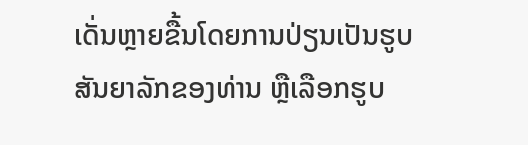ເດັ່ນຫຼາຍຂື້ນໂດຍການປ່ຽນເປັນຮູບສັນຍາລັກຂອງທ່ານ ຫຼືເລືອກຮູບ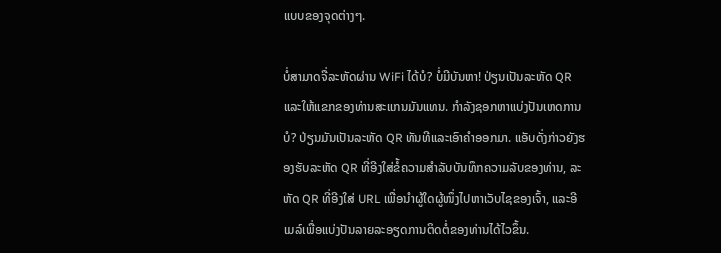ແບບຂອງຈຸດຕ່າງໆ.

ບໍ່ສາມາດຈື່ລະຫັດຜ່ານ WiFi ໄດ້ບໍ? ບໍ່ມີບັນຫາ! ປ່ຽນເປັນລະຫັດ QR ແລະໃຫ້ແຂກຂອງທ່ານສະແກນມັນແທນ. ກຳລັງຊອກຫາແບ່ງປັນເຫດການບໍ? ປ່ຽນມັນເປັນລະຫັດ QR ທັນທີແລະເອົາຄໍາອອກມາ. ແອັບດັ່ງກ່າວຍັງຮອງຮັບລະຫັດ QR ທີ່ອີງໃສ່ຂໍ້ຄວາມສຳລັບບັນທຶກຄວາມລັບຂອງທ່ານ, ລະຫັດ QR ທີ່ອີງໃສ່ URL ເພື່ອນຳຜູ້ໃດຜູ້ໜຶ່ງໄປຫາເວັບໄຊຂອງເຈົ້າ, ແລະອີເມລ໌ເພື່ອແບ່ງປັນລາຍລະອຽດການຕິດຕໍ່ຂອງທ່ານໄດ້ໄວຂຶ້ນ.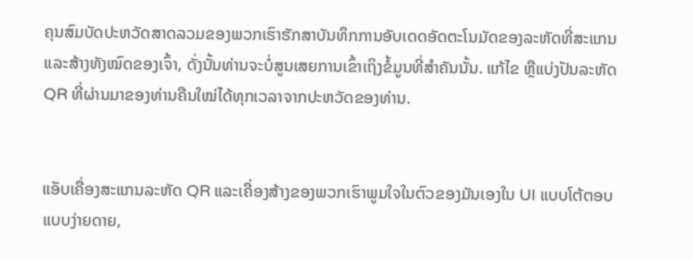ຄຸນສົມບັດປະຫວັດສາດລວມຂອງພວກເຮົາຮັກສາບັນທຶກການອັບເດດອັດຕະໂນມັດຂອງລະຫັດທີ່ສະແກນ ແລະສ້າງທັງໝົດຂອງເຈົ້າ, ດັ່ງນັ້ນທ່ານຈະບໍ່ສູນເສຍການເຂົ້າເຖິງຂໍ້ມູນທີ່ສໍາຄັນນັ້ນ. ແກ້ໄຂ ຫຼືແບ່ງປັນລະຫັດ QR ທີ່ຜ່ານມາຂອງທ່ານຄືນໃໝ່ໄດ້ທຸກເວລາຈາກປະຫວັດຂອງທ່ານ.


ແອັບເຄື່ອງສະແກນລະຫັດ QR ແລະເຄື່ອງສ້າງຂອງພວກເຮົາພູມໃຈໃນຕົວຂອງມັນເອງໃນ UI ແບບໂຕ້ຕອບແບບງ່າຍດາຍ,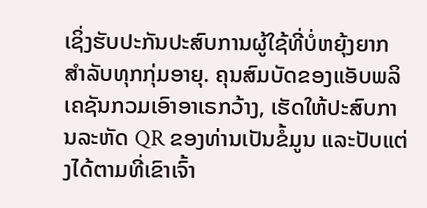ເຊິ່ງຮັບປະກັນປະສົບການຜູ້ໃຊ້ທີ່ບໍ່ຫຍຸ້ງຍາກສຳລັບທຸກກຸ່ມອາຍຸ. ຄຸນສົມບັດຂອງແອັບພລິເຄຊັນກວມເອົາອາເຣກວ້າງ, ເຮັດໃຫ້ປະສົບການລະຫັດ QR ຂອງທ່ານເປັນຂໍ້ມູນ ແລະປັບແຕ່ງໄດ້ຕາມທີ່ເຂົາເຈົ້າ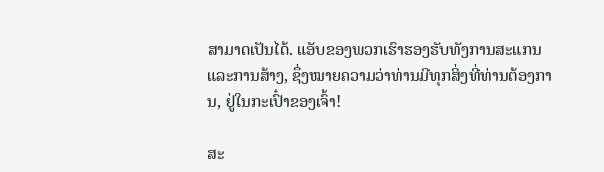ສາມາດເປັນໄດ້. ແອັບຂອງພວກເຮົາຮອງຮັບທັງການສະແກນ ແລະການສ້າງ, ຊຶ່ງໝາຍຄວາມວ່າທ່ານມີທຸກສິ່ງທີ່ທ່ານຕ້ອງການ, ຢູ່ໃນກະເປົ໋າຂອງເຈົ້າ!

ສະ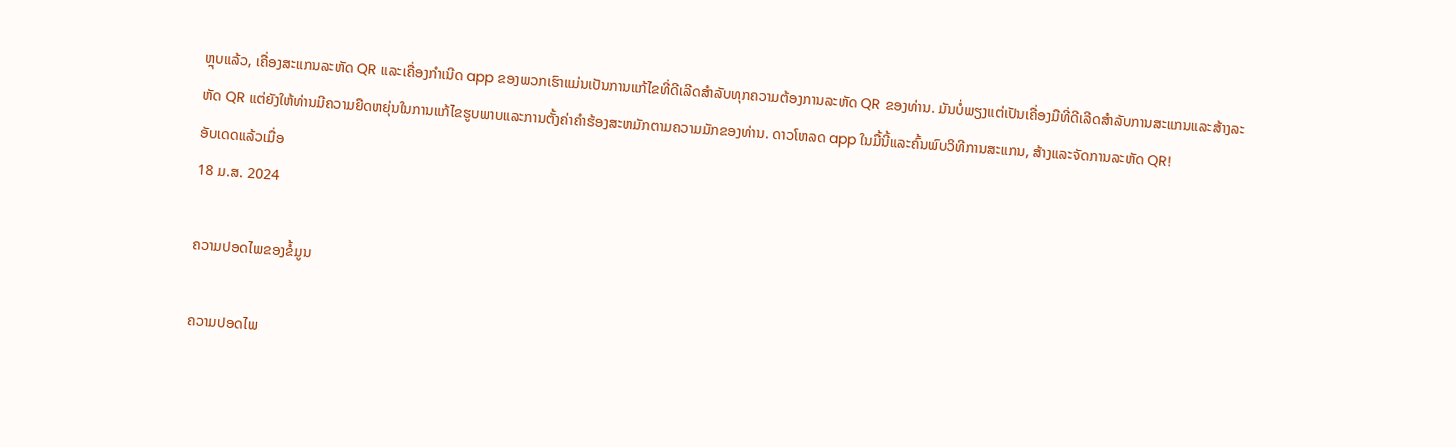ຫຼຸບແລ້ວ, ເຄື່ອງສະແກນລະຫັດ QR ແລະເຄື່ອງກໍາເນີດ app ຂອງພວກເຮົາແມ່ນເປັນການແກ້ໄຂທີ່ດີເລີດສໍາລັບທຸກຄວາມຕ້ອງການລະຫັດ QR ຂອງທ່ານ. ມັນບໍ່ພຽງແຕ່ເປັນເຄື່ອງມືທີ່ດີເລີດສໍາລັບການສະແກນແລະສ້າງລະຫັດ QR ແຕ່ຍັງໃຫ້ທ່ານມີຄວາມຍືດຫຍຸ່ນໃນການແກ້ໄຂຮູບພາບແລະການຕັ້ງຄ່າຄໍາຮ້ອງສະຫມັກຕາມຄວາມມັກຂອງທ່ານ. ດາວໂຫລດ app ໃນມື້ນີ້ແລະຄົ້ນພົບວິທີການສະແກນ, ສ້າງແລະຈັດການລະຫັດ QR!
ອັບເດດແລ້ວເມື່ອ
18 ມ.ສ. 2024

ຄວາມປອດໄພຂອງຂໍ້ມູນ

ຄວາມປອດໄພ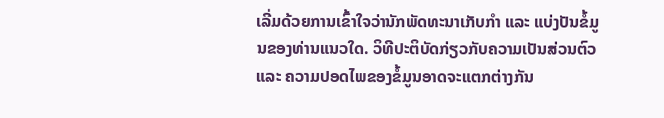ເລີ່ມດ້ວຍການເຂົ້າໃຈວ່ານັກພັດທະນາເກັບກຳ ແລະ ແບ່ງປັນຂໍ້ມູນຂອງທ່ານແນວໃດ. ວິທີປະຕິບັດກ່ຽວກັບຄວາມເປັນສ່ວນຕົວ ແລະ ຄວາມປອດໄພຂອງຂໍ້ມູນອາດຈະແຕກຕ່າງກັນ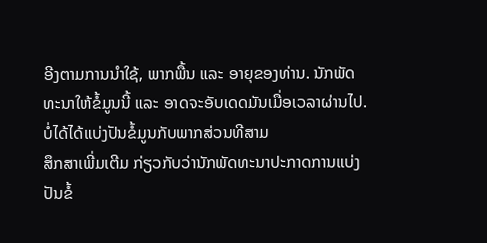ອີງຕາມການນຳໃຊ້, ພາກພື້ນ ແລະ ອາຍຸຂອງທ່ານ. ນັກພັດທະນາໃຫ້ຂໍ້ມູນນີ້ ແລະ ອາດຈະອັບເດດມັນເມື່ອເວລາຜ່ານໄປ.
ບໍ່ໄດ້ໄດ້ແບ່ງປັນຂໍ້ມູນກັບພາກສ່ວນທີສາມ
ສຶກສາເພີ່ມເຕີມ ກ່ຽວກັບວ່ານັກພັດທະນາປະກາດການແບ່ງປັນຂໍ້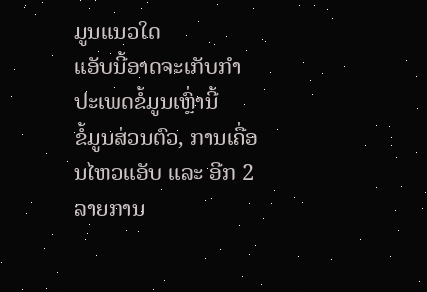ມູນແນວໃດ
ແອັບນີ້ອາດຈະເກັບກຳປະເພດຂໍ້ມູນເຫຼົ່ານີ້
ຂໍ້ມູນສ່ວນຕົວ, ການເຄື່ອນໄຫວແອັບ ແລະ ອີກ 2 ລາຍການ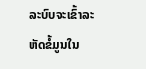ລະບົບຈະເຂົ້າລະຫັດຂໍ້ມູນໃນ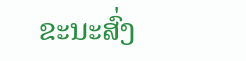ຂະນະສົ່ງ